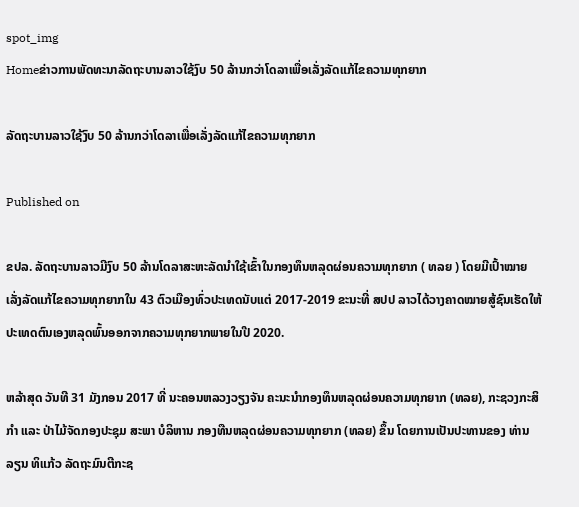spot_img
Homeຂ່າວການພັດທະນາລັດຖະບານລາວໃຊ້ງົບ 50 ລ້ານກວ່າໂດລາເພື່ອເລັ່ງລັດແກ້ໄຂຄວາມທຸກຍາກ

ລັດຖະບານລາວໃຊ້ງົບ 50 ລ້ານກວ່າໂດລາເພື່ອເລັ່ງລັດແກ້ໄຂຄວາມທຸກຍາກ

Published on

ຂປລ. ລັດຖະບານລາວມີງົບ 50 ລ້ານໂດລາສະຫະລັດນໍາໃຊ້ເຂົ້າໃນກອງທຶນຫລຸດຜ່ອນຄວາມທຸກຍາກ ( ທລຍ ) ໂດຍມີເປົ້າໝາຍເລັ່ງລັດແກ້ໄຂຄວາມທຸກຍາກໃນ 43 ຕົວເມືອງທົ່ວປະເທດນັບແຕ່ 2017-2019 ຂະນະທີ່ ສປປ ລາວໄດ້ວາງຄາດໝາຍສູ້ຊົນເຮັດໃຫ້ປະເທດຕົນເອງຫລຸດພົ້ນອອກຈາກຄວາມທຸກຍາກພາຍໃນປີ 2020.

ຫລ້າສຸດ ວັນທີ 31 ມັງກອນ 2017 ທີ່ ນະຄອນຫລວງວຽງຈັນ ຄະນະນໍາກອງທຶນຫລຸດຜ່ອນຄວາມທຸກຍາກ (ທລຍ), ກະຊວງກະສິກໍາ ແລະ ປ່າໄມ້ຈັດກອງປະຊຸມ ສະພາ ບໍລິຫານ ກອງທືນຫລຸດຜ່ອນຄວາມທຸກຍາກ (ທລຍ) ຂຶ້ນ ໂດຍການເປັນປະທານຂອງ ທ່ານ ລຽນ ທິແກ້ວ ລັດຖະມົນຕີກະຊ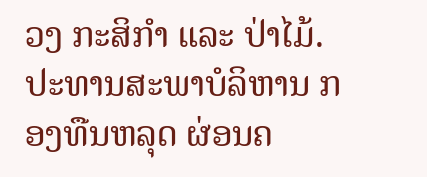ວງ ກະສິກຳ ແລະ ປ່າໄມ້. ປະທານສະພາບໍລິຫານ ກອງທືນຫລຸດ ຜ່ອນຄ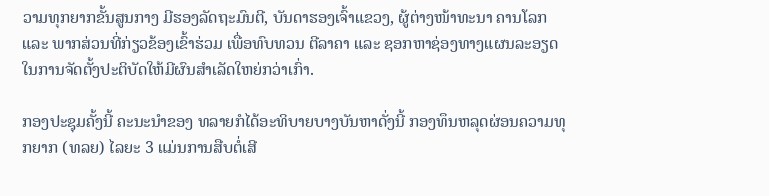ວາມທຸກຍາກຂັ້ນສູນກາງ ມີຮອງລັດຖະມົນຕີ, ບັນດາຮອງເຈົ້າແຂວງ, ຜູ້ຕ່າງໜ້າທະນາ ຄານໂລກ ແລະ ພາກສ່ວນທີ່ກ່ຽວຂ້ອງເຂົ້າຮ່ວມ ເພື່ອທົບທວນ ຕີລາຄາ ແລະ ຊອກຫາຊ່ອງທາງແຜນລະອຽດໃນການຈັດຕັ້ງປະຕິບັດໃຫ້ມີຜົນສໍາເລັດໃຫຍ່ກວ່າເກົ່າ.

ກອງປະຊຸມຄັ້ງນີ້ ຄະນະນໍາຂອງ ທລາຍກໍໄດ້ອະທິບາຍບາງບັນຫາດັ່ງນີ້ ກອງທຶນຫລຸດຜ່ອນຄວາມທຸກຍາກ (ທລຍ) ໄລຍະ 3 ແມ່ນການສືບຕໍ່ເສີ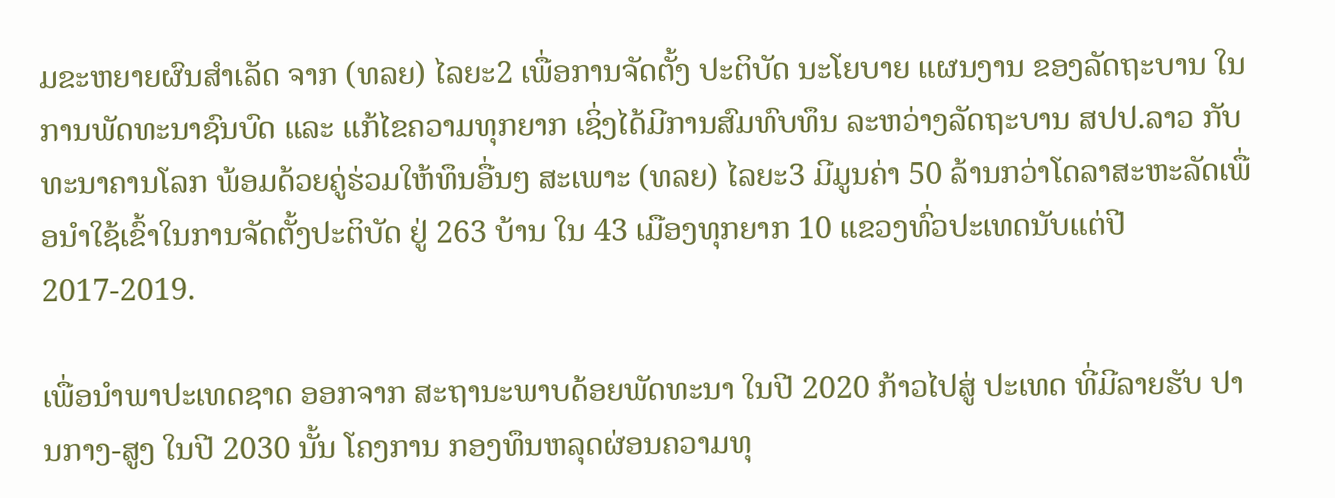ມຂະຫຍາຍຜົນສຳເລັດ ຈາກ (ທລຍ) ໄລຍະ2 ເພື່ອການຈັດຕັ້ງ ປະຕິບັດ ນະໂຍບາຍ ແຜນງານ ຂອງລັດຖະບານ ໃນການພັດທະນາຊົນບົດ ແລະ ແກ້ໄຂຄວາມທຸກຍາກ ເຊິ່ງໄດ້ມີການສົມທົບທຶນ ລະຫວ່າງລັດຖະບານ ສປປ.ລາວ ກັບ ທະນາຄານໂລກ ພ້ອມດ້ວຍຄູ່ຮ່ວມໃຫ້ທຶນອື່ນໆ ສະເພາະ (ທລຍ) ໄລຍະ3 ມີມູນຄ່າ 50 ລ້ານກວ່າໂດລາສະຫະລັດເພື່ອນໍາໃຊ້ເຂົ້າໃນການຈັດຕັ້ງປະຕິບັດ ຢູ່ 263 ບ້ານ ໃນ 43 ເມືອງທຸກຍາກ 10 ແຂວງທົ່ວປະເທດນັບແຕ່ປີ 2017-2019.

ເພື່ອນຳພາປະເທດຊາດ ອອກຈາກ ສະຖານະພາບດ້ອຍພັດທະນາ ໃນປີ 2020 ກ້າວໄປສູ່ ປະເທດ ທີ່ມີລາຍຮັບ ປານກາງ-ສູງ ໃນປີ 2030 ນັ້ນ ໂຄງການ ກອງທຶນຫລຸດຜ່ອນຄວາມທຸ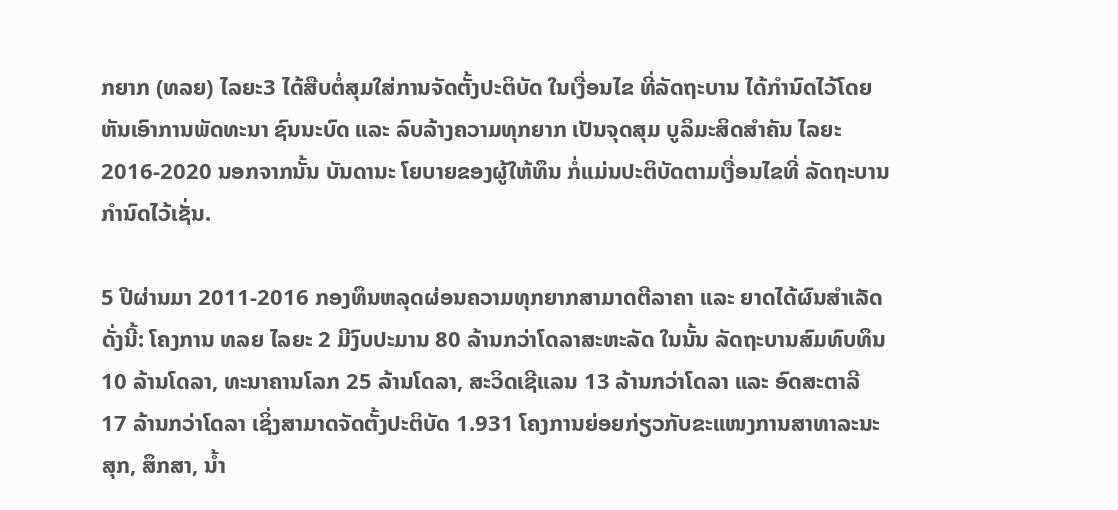ກຍາກ (ທລຍ) ໄລຍະ3 ໄດ້ສືບຕໍ່ສຸມໃສ່ການຈັດຕັ້ງປະຕິບັດ ໃນເງື່ອນໄຂ ທີ່ລັດຖະບານ ໄດ້ກຳນົດໄວ້ໂດຍ ຫັນເອົາການພັດທະນາ ຊົນນະບົດ ແລະ ລົບລ້າງຄວາມທຸກຍາກ ເປັນຈຸດສຸມ ບູລິມະສິດສໍາຄັນ ໄລຍະ 2016-2020 ນອກຈາກນັ້ນ ບັນດານະ ໂຍບາຍຂອງຜູ້ໃຫ້ທຶນ ກໍ່ແມ່ນປະຕິບັດຕາມເງື່ອນໄຂທີ່ ລັດຖະບານ ກຳນົດໄວ້ເຊັ່ນ.

5 ປີຜ່ານມາ 2011-2016 ກອງທຶນຫລຸດຜ່ອນຄວາມທຸກຍາກສາມາດຕີລາຄາ ແລະ ຍາດໄດ້ຜົນສໍາເລັດດັ່ງນີ້: ໂຄງການ ທລຍ ໄລຍະ 2 ມີງົບປະມານ 80 ລ້ານກວ່າໂດລາສະຫະລັດ ໃນນັ້ນ ລັດຖະບານສົມທົບທຶນ 10 ລ້ານໂດລາ, ທະນາຄານໂລກ 25 ລ້ານໂດລາ, ສະວິດເຊີແລນ 13 ລ້ານກວ່າໂດລາ ແລະ ອົດສະຕາລີ 17 ລ້ານກວ່າໂດລາ ເຊິ່ງສາມາດຈັດຕັ້ງປະຕິບັດ 1.931 ໂຄງການຍ່ອຍກ່ຽວກັບຂະແໜງການສາທາລະນະສຸກ, ສຶກສາ, ນໍ້າ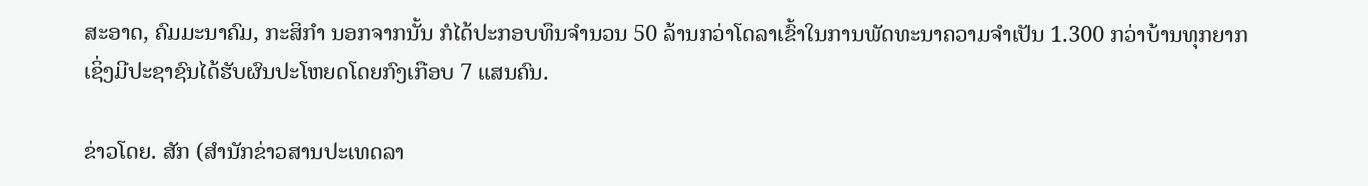ສະອາດ, ຄົມມະນາຄົມ, ກະສິກໍາ ນອກຈາກນັ້ນ ກໍໄດ້ປະກອບທຶນຈໍານວນ 50 ລ້ານກວ່າໂດລາເຂົ້າໃນການພັດທະນາຄວາມຈໍາເປັນ 1.300 ກວ່າບ້ານທຸກຍາກ ເຊິ່ງມີປະຊາຊົນໄດ້ຮັບຜົນປະໂຫຍດໂດຍກົງເກືອບ 7 ແສນຄົນ.

ຂ່າວໂດຍ. ສັກ (ສຳນັກຂ່າວສານປະເທດລາ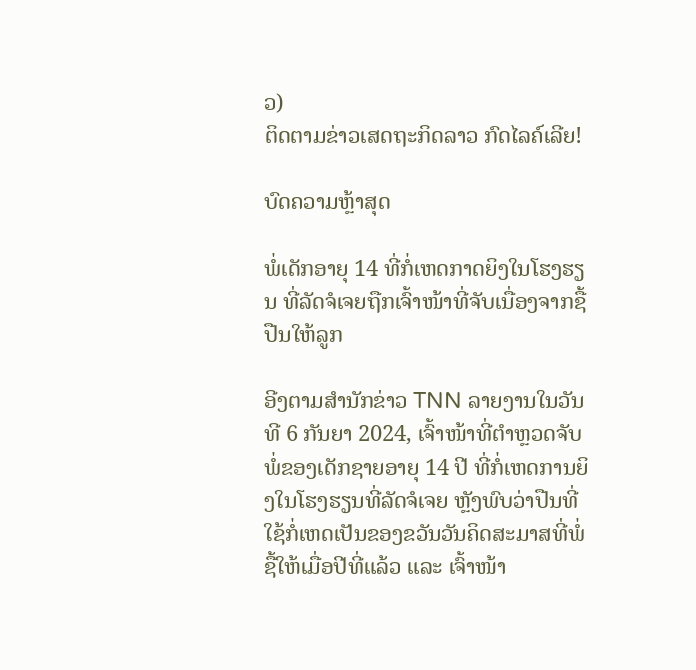ວ)
ຕິດຕາມຂ່າວເສດຖະກິດລາວ ກົດໄລຄ໌ເລີຍ!

ບົດຄວາມຫຼ້າສຸດ

ພໍ່ເດັກອາຍຸ 14 ທີ່ກໍ່ເຫດກາດຍິງໃນໂຮງຮຽນ ທີ່ລັດຈໍເຈຍຖືກເຈົ້າໜ້າທີ່ຈັບເນື່ອງຈາກຊື້ປືນໃຫ້ລູກ

ອີງຕາມສຳນັກຂ່າວ TNN ລາຍງານໃນວັນທີ 6 ກັນຍາ 2024, ເຈົ້າໜ້າທີ່ຕຳຫຼວດຈັບພໍ່ຂອງເດັກຊາຍອາຍຸ 14 ປີ ທີ່ກໍ່ເຫດການຍິງໃນໂຮງຮຽນທີ່ລັດຈໍເຈຍ ຫຼັງພົບວ່າປືນທີ່ໃຊ້ກໍ່ເຫດເປັນຂອງຂວັນວັນຄິດສະມາສທີ່ພໍ່ຊື້ໃຫ້ເມື່ອປີທີ່ແລ້ວ ແລະ ເຈົ້າໜ້າ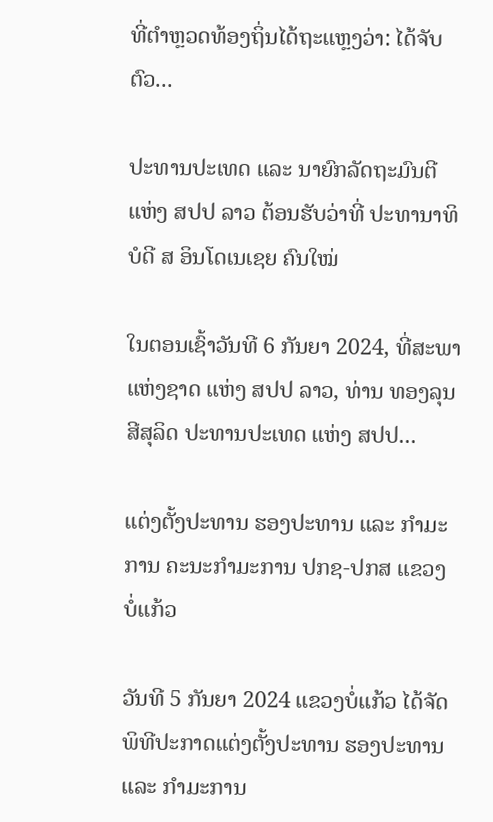ທີ່ຕຳຫຼວດທ້ອງຖິ່ນໄດ້ຖະແຫຼງວ່າ: ໄດ້ຈັບຕົວ...

ປະທານປະເທດ ແລະ ນາຍົກລັດຖະມົນຕີ ແຫ່ງ ສປປ ລາວ ຕ້ອນຮັບວ່າທີ່ ປະທານາທິບໍດີ ສ ອິນໂດເນເຊຍ ຄົນໃໝ່

ໃນຕອນເຊົ້າວັນທີ 6 ກັນຍາ 2024, ທີ່ສະພາແຫ່ງຊາດ ແຫ່ງ ສປປ ລາວ, ທ່ານ ທອງລຸນ ສີສຸລິດ ປະທານປະເທດ ແຫ່ງ ສປປ...

ແຕ່ງຕັ້ງປະທານ ຮອງປະທານ ແລະ ກຳມະການ ຄະນະກຳມະການ ປກຊ-ປກສ ແຂວງບໍ່ແກ້ວ

ວັນທີ 5 ກັນຍາ 2024 ແຂວງບໍ່ແກ້ວ ໄດ້ຈັດພິທີປະກາດແຕ່ງຕັ້ງປະທານ ຮອງປະທານ ແລະ ກຳມະການ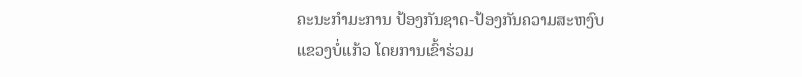ຄະນະກຳມະການ ປ້ອງກັນຊາດ-ປ້ອງກັນຄວາມສະຫງົບ ແຂວງບໍ່ແກ້ວ ໂດຍການເຂົ້າຮ່ວມ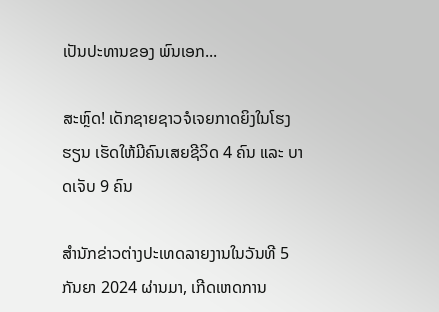ເປັນປະທານຂອງ ພົນເອກ...

ສະຫຼົດ! ເດັກຊາຍຊາວຈໍເຈຍກາດຍິງໃນໂຮງຮຽນ ເຮັດໃຫ້ມີຄົນເສຍຊີວິດ 4 ຄົນ ແລະ ບາດເຈັບ 9 ຄົນ

ສຳນັກຂ່າວຕ່າງປະເທດລາຍງານໃນວັນທີ 5 ກັນຍາ 2024 ຜ່ານມາ, ເກີດເຫດການ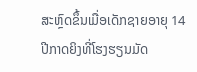ສະຫຼົດຂຶ້ນເມື່ອເດັກຊາຍອາຍຸ 14 ປີກາດຍິງທີ່ໂຮງຮຽນມັດ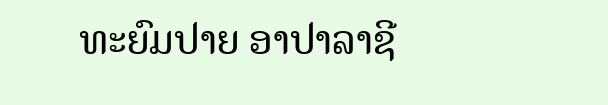ທະຍົມປາຍ ອາປາລາຊີ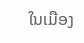ໃນເມືອງ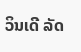ວິນເດີ ລັດ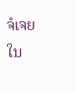ຈໍເຈຍ ໃນ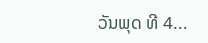ວັນພຸດ ທີ 4...